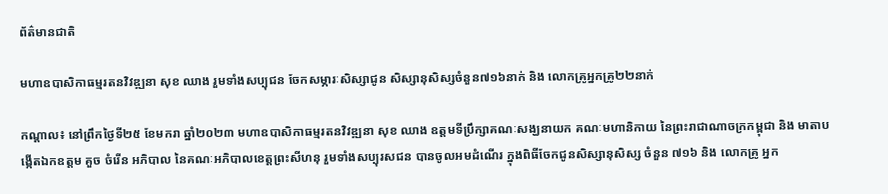ព័ត៌មានជាតិ

មហាឧបាសិកាធម្មរតនវិវឌ្ឍនា សុខ ឈាង រួមទាំងសប្បុជន ចែកសម្ភារៈសិស្សាជូន សិស្សានុសិស្សចំនួន៧១៦នាក់ និង លោកគ្រូអ្នកគ្រូ២២នាក់

កណ្តាល៖ នៅព្រឹកថ្ងៃទី២៥ ខែមករា ឆ្នាំ២០២៣ មហាឧបាសិកាធម្មរតនវិវឌ្ឍនា សុខ ឈាង ឧត្តមទីប្រឹក្សាគណៈសង្ឃនាយក គណៈមហានិកាយ នៃព្រះរាជាណាចក្រកម្ពុជា និង មាតាបង្កើតឯកឧត្តម គួច ចំរើន អភិបាល នៃគណៈអភិបាលខេត្តព្រះសីហនុ រួមទាំងសប្បុរសជន បានចូលអមដំណើរ ក្នុងពិធីចែកជូនសិស្សានុសិស្ស ចំនួន ៧១៦ និង លោកគ្រូ អ្នក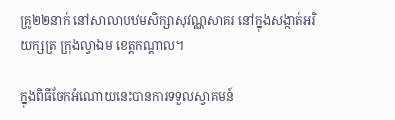គ្រូ២២នាក់ នៅសាលាបឋមសិក្សាសុវណ្ណសាគរ នៅក្នុងសង្កាត់អរិយក្សត្រ ក្រុងល្វាឯម ខេត្តកណ្តាល។

ក្នុងពិធីចែកអំណោយនេះបានការទទួលស្វាគមន៍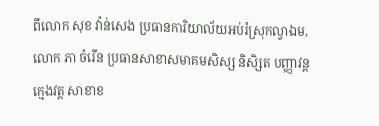ពីលោក សុខ វ៉ាន់សេង ប្រធានការិយាល័យអប់រំស្រុកល្វាឯម,លោក ភា ចំរើន ប្រធានសាខាសមាគមសិស្ស និសិ្សត បញ្ញាវន្តក្មេងវត្ត សាខាខ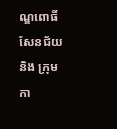ណ្ឌពោធិ៍សែនជ័យ និង ក្រុមកា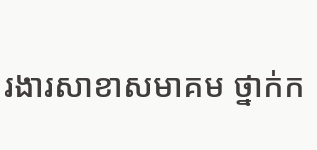រងារសាខាសមាគម ថ្នាក់ក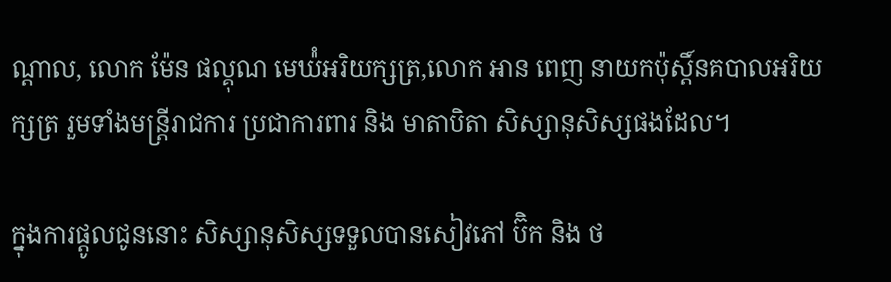ណ្តាល, លោក ម៉ែន ផល្គុណ មេឃ៉ំអរិយក្សត្រ,លោក អាន ពេញ នាយកប៉ុស្តិ៍នគបាលអរិយក្សត្រ រួមទាំងមន្ត្រីរាជការ ប្រជាការពារ និង មាតាបិតា សិស្សានុសិស្សផងដែល។

ក្នុងការផ្តូលជូននោះ សិស្សានុសិស្សទទួលបានសៀវភៅ ប៊ិក និង ថ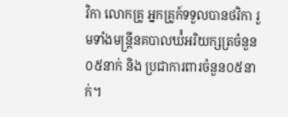វិកា លោកគ្រូ អ្នកគ្រូក៍ទទួលបានថវិកា រួមទាំងមន្ត្រីនគបាលឃ៉ំអរិយក្សត្រចំនួន០៥នាក់ និង ប្រជាការពារចំនួន០៥នាក់។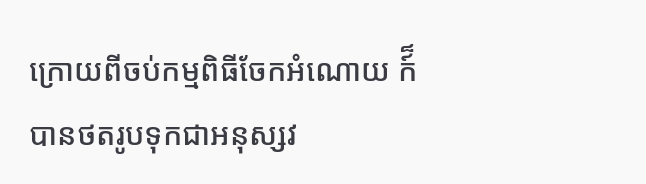ក្រោយពីចប់កម្មពិធីចែកអំណោយ ក៍៏បានថតរូបទុកជាអនុស្សវ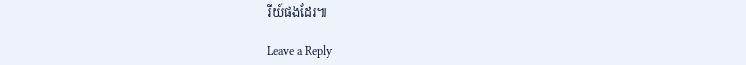រីយ៍ផងដែរ៕

Leave a Reply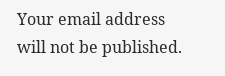Your email address will not be published.